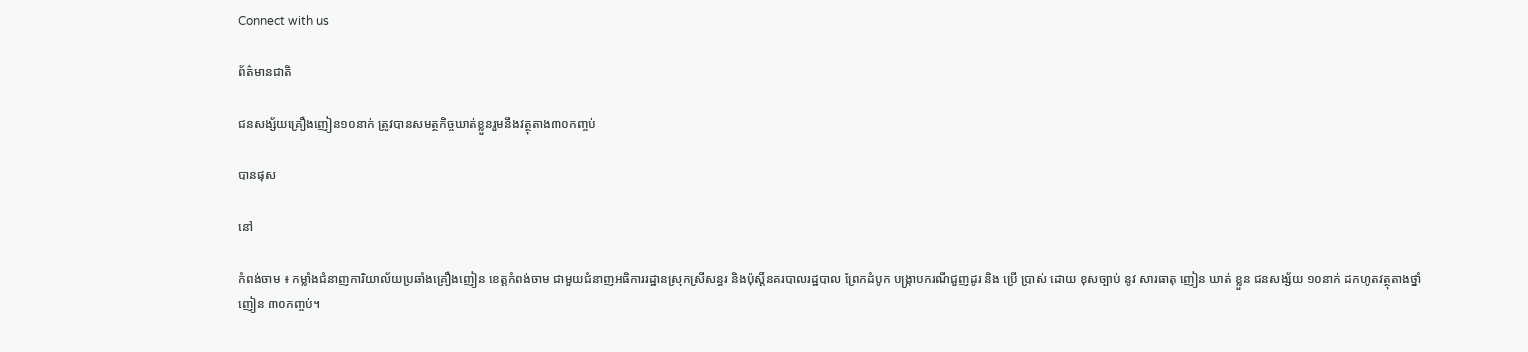Connect with us

ព័ត៌មានជាតិ

ជនសង្ស័យគ្រឿងញៀន១០នាក់ ត្រូវបានសមត្ថកិច្ចឃាត់ខ្លួនរួមនឹងវត្ថុតាង៣០កញ្ចប់

បានផុស

នៅ

កំពង់ចាម ៖ កម្លាំងជំនាញការិយាល័យប្រឆាំងគ្រឿងញៀន ខេត្តកំពង់ចាម ជាមួយជំនាញអធិការរដ្ឋានស្រុកស្រីសន្ធរ និងប៉ុស្តិ៍នគរបាលរដ្ឋបាល ព្រែកដំបូក បង្ក្រាបករណីជួញដូរ និង ប្រើ ប្រាស់ ដោយ ខុសច្បាប់ នូវ សារធាតុ ញៀន ឃាត់ ខ្លួន ជនសង្ស័យ ១០នាក់ ដកហូតវត្ថុតាងថ្នាំញៀន ៣០កញ្ចប់។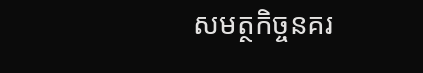សមត្ថកិច្ចនគរ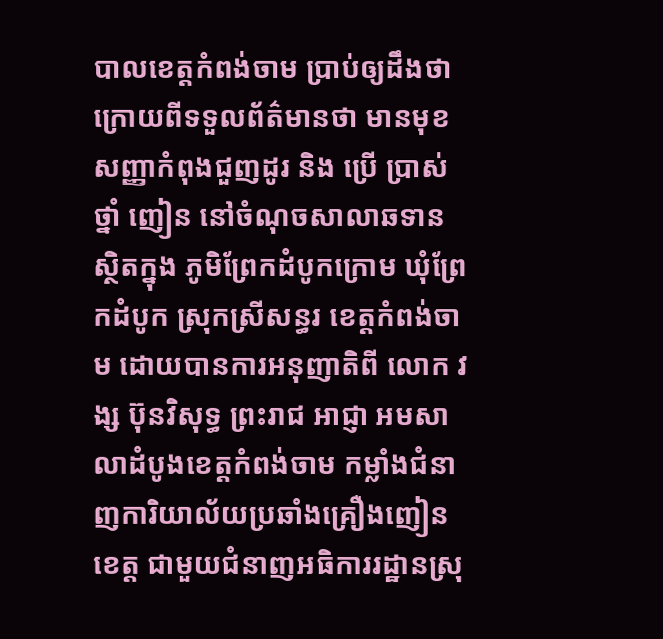បាលខេត្តកំពង់ចាម ប្រាប់ឲ្យដឹងថា ក្រោយពីទទួលព័ត៌មានថា មានមុខសញ្ញាកំពុងជួញដូរ និង ប្រើ ប្រាស់ ថ្នាំ ញៀន នៅចំណុចសាលាឆទាន ស្ថិតក្នុង ភូមិព្រែកដំបូកក្រោម ឃុំព្រែកដំបូក ស្រុកស្រីសន្ធរ ខេត្តកំពង់ចាម ដោយបានការអនុញាតិពី លោក វង្ស ប៊ុនវិសុទ្ធ ព្រះរាជ អាជ្ញា អមសាលាដំបូងខេត្តកំពង់ចាម កម្លាំងជំនាញការិយាល័យប្រឆាំងគ្រឿងញៀនខេត្ត ជាមួយជំនាញអធិការរដ្ឋានស្រុ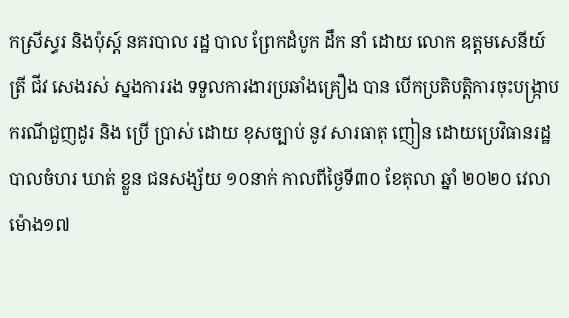កស្រីស្ធរ និងប៉ុស្ត៍ នគរបាល រដ្ឋ បាល ព្រែកដំបូក ដឹក នាំ ដោយ លោក ឧត្ដមសេនីយ៍ ត្រី ជីវ សេងរស់ ស្នងការរង ទទួលការងារប្រឆាំងគ្រឿង បាន បើកប្រតិបត្តិការចុះបង្ក្រាបករណីជួញដូរ និង ប្រើ ប្រាស់ ដោយ ខុសច្បាប់ នូវ សារធាតុ ញៀន ដោយប្រេវិធានរដ្ឋបាលចំហរ ឃាត់ ខ្លួន ជនសង្ស័យ ១០នាក់ កាលពីថ្ងៃទី៣០ ខែតុលា ឆ្នាំ ២០២០ វេលាម៉ោង១៧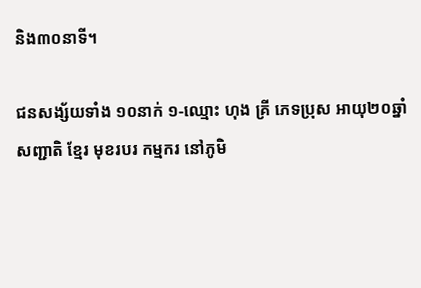និង៣០នាទី។

ជនសង្ស័យទាំង ១០នាក់ ១-ឈ្មោះ ហុង គ្រី ភេទប្រុស អាយុ២០ឆ្នាំ សញ្ជាតិ ខ្មែរ មុខរបរ កម្មករ នៅភូមិ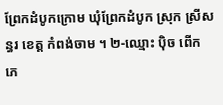ព្រែកដំបូកក្រោម ឃុំព្រែកដំបូក ស្រុក ស្រីសន្ធរ ខេត្ត កំពង់ចាម ។ ២-ឈ្មោះ ប៉ិច ពើក ភេ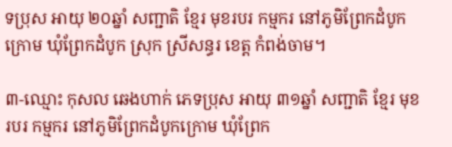ទប្រុស អាយុ ២០ឆ្នាំ សញ្ជាតិ ខ្មែរ មុខរបរ កម្មករ នៅភូមិព្រែកដំបូកក្រោម ឃុំព្រែកដំបូក ស្រុក ស្រីសន្ធរ ខេត្ត កំពង់ចាម។

៣-ឈ្មោះ កុសល ឆេងហាក់ ភេទប្រុស អាយុ ៣១ឆ្នាំ សញ្ជាតិ ខ្មែរ មុខរបរ កម្មករ នៅភូមិព្រែកដំបូកក្រោម ឃុំព្រែក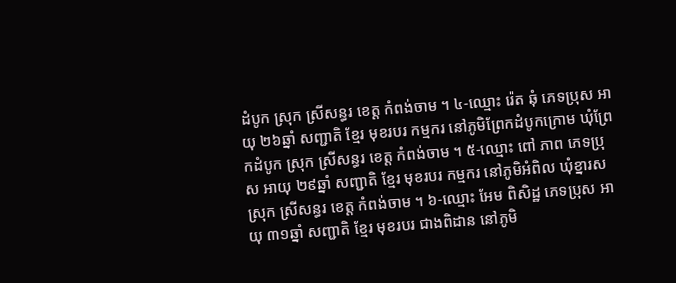ដំបូក ស្រុក ស្រីសន្ធរ ខេត្ត កំពង់ចាម ។ ៤-ឈ្មោះ រ៉េត ឆុំ ភេទប្រុស អាយុ ២៦ឆ្នាំ សញ្ជាតិ ខ្មែរ មុខរបរ កម្មករ នៅភូមិព្រែកដំបូកក្រោម ឃុំព្រែកដំបូក ស្រុក ស្រីសន្ធរ ខេត្ត កំពង់ចាម ។ ៥-ឈ្មោះ ពៅ ភាព ភេទប្រុស អាយុ ២៩ឆ្នាំ សញ្ជាតិ ខ្មែរ មុខរបរ កម្មករ នៅភូមិអំពិល ឃុំខ្នារស ស្រុក ស្រីសន្ធរ ខេត្ត កំពង់ចាម ។ ៦-ឈ្មោះ អែម ពិសិដ្ឋ ភេទប្រុស អាយុ ៣១ឆ្នាំ សញ្ជាតិ ខ្មែរ មុខរបរ ជាងពិដាន នៅភូមិ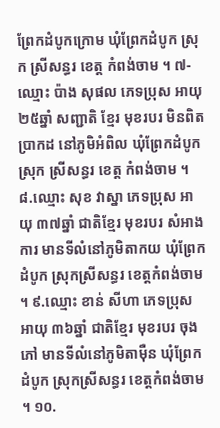ព្រែកដំបូកក្រោម ឃុំព្រែកដំបូក ស្រុក ស្រីសន្ធរ ខេត្ត កំពង់ចាម ។ ៧-ឈ្មោះ ប៉ាង សុផល ភេទប្រុស អាយុ ២៥ឆ្នាំ សញ្ជាតិ ខ្មែរ មុខរបរ មិនពិតប្រាកដ នៅភូមិអំពិល ឃុំព្រែកដំបូក ស្រុក ស្រីសន្ធរ ខេត្ត កំពង់ចាម ។ ៨.ឈ្មោះ សុខ វាស្នា ភេទប្រុស អាយុ ៣៧ឆ្នាំ ជាតិខ្មែរ មុខរបរ សំអាងការ មានទីលំនៅភូមិតាកយ ឃុំព្រែកដំបូក ស្រុកស្រីសន្ធរ ខេត្តកំពង់ចាម។ ៩.ឈ្មោះ ខាន់ សីហា ភេទប្រុស អាយុ ៣៦ឆ្នាំ ជាតិខ្មែរ មុខរបរ ចុងភៅ មានទីលំនៅភូមិតាម៉ឺន ឃុំព្រែកដំបូក ស្រុកស្រីសន្ធរ ខេត្តកំពង់ចាម ។ ១០.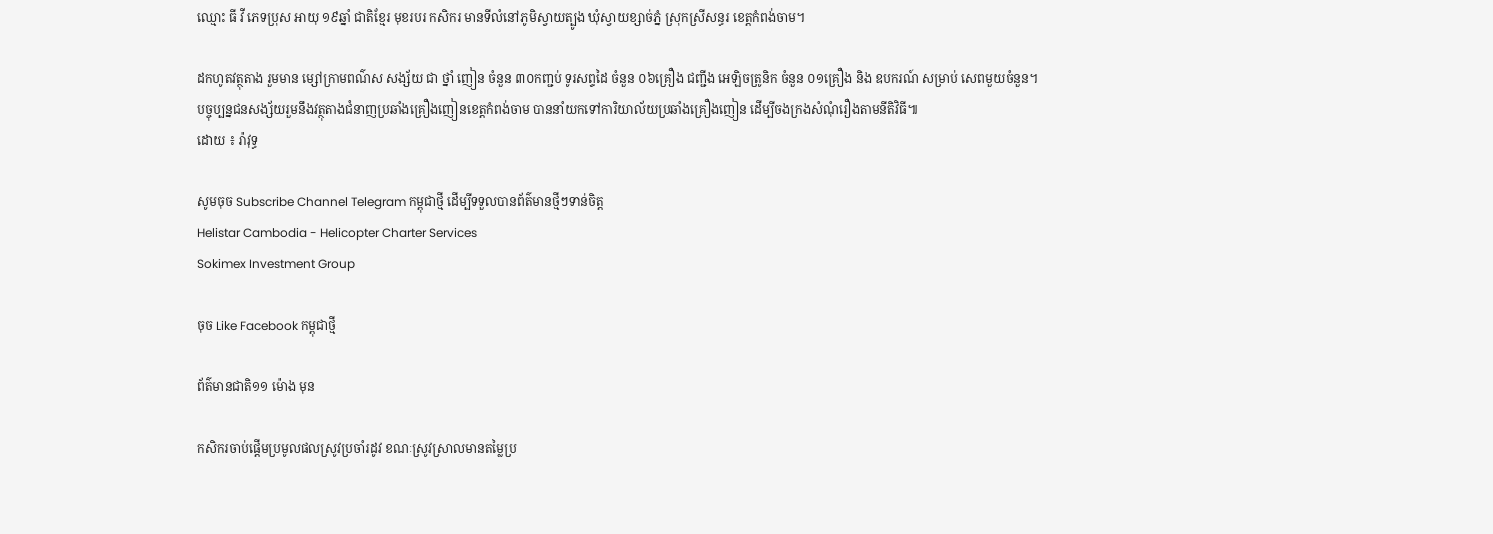ឈ្មោះ ធី វី ភេទប្រុស អាយុ ១៩ឆ្នាំ ជាតិខ្មែរ មុខរបរ កសិករ មានទីលំនៅភូមិស្វាយត្បូង ឃុំស្វាយខ្សាច់ភ្នំ ស្រុកស្រីសន្ធរ ខេត្តកំពង់ចាម។

ដកហូតវត្ថុតាង រួមមាន ម្សៅក្រាមពណ៌ស សង្ស័យ ជា ថ្នាំ ញៀន ចំនួន ៣០កញ្ជប់ ទូរសព្ទដៃ ចំនួន ០៦គ្រឿង ជញ្ជីង អេឡិចត្រូនិក ចំនួន ០១គ្រឿង និង ឧបករណ៍ សម្រាប់ សេពមួយចំនួន។
បច្ចុប្បន្នជនសង្ស័យរួមនឹងវត្ថុតាងជំនាញប្រឆាំងគ្រឿងញៀនខេត្តកំពង់ចាម បាននាំយកទៅការិយាល័យប្រឆាំងគ្រឿងញៀន ដើម្បីចងក្រងសំណុំរឿងតាមនីតិវិធី៕
ដោយ ៖ រ៉ាវុទ្ធ

សូមចុច Subscribe Channel Telegram កម្ពុជាថ្មី ដើម្បីទទួលបានព័ត៌មានថ្មីៗទាន់ចិត្ត
Helistar Cambodia - Helicopter Charter Services
Sokimex Investment Group

ចុច Like Facebook កម្ពុជាថ្មី

ព័ត៌មានជាតិ១១ ម៉ោង មុន

កសិករចាប់ផ្តើមប្រមូលផលស្រូវប្រចាំរដូវ ខណៈស្រូវស្រាលមានតម្លៃប្រ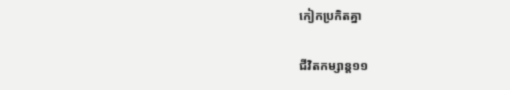កៀកប្រកិតគ្នា

ជីវិតកម្សាន្ដ១១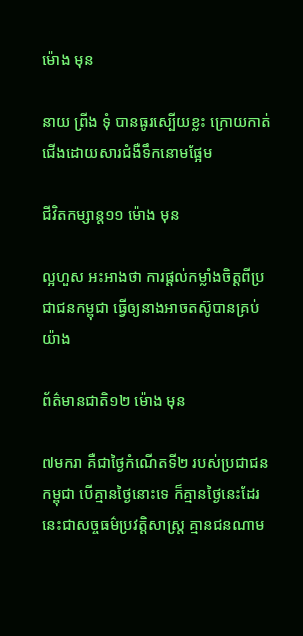ម៉ោង មុន

នាយ ព្រីង ទុំ បានធូរស្បើយខ្លះ ក្រោយកាត់ជើងដោយសារជំងឺទឹកនោមផ្អែម

ជីវិតកម្សាន្ដ១១ ម៉ោង មុន

ល្អហួស អះអាងថា ការផ្តល់កម្លាំងចិត្តពីប្រជាជនកម្ពុជា ធ្វើឲ្យនាងអាចតស៊ូបានគ្រប់យ៉ាង

ព័ត៌មានជាតិ១២ ម៉ោង មុន

៧មករា គឺជាថ្ងៃកំណើតទី២ របស់ប្រជាជនកម្ពុជា បើគ្មានថ្ងៃនោះទេ ក៏គ្មានថ្ងៃនេះដែរ នេះជាសច្ចធម៌ប្រវត្តិសាស្ត្រ គ្មានជនណាម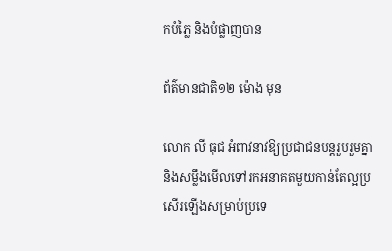កបំភ្លៃ និងបំផ្លាញបាន

ព័ត៌មានជាតិ១២ ម៉ោង មុន

លោក លី ធុជ អំពាវនាវឱ្យប្រជាជនបន្តរួបរួមគ្នា និងសម្លឹងមើលទៅរកអនាគតមួយកាន់តែល្អប្រសើរឡើងសម្រាប់ប្រទេ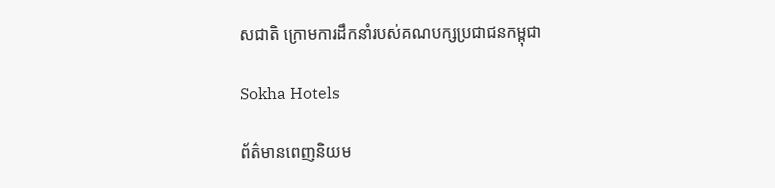សជាតិ ក្រោមការដឹកនាំរបស់គណបក្សប្រជាជនកម្ពុជា

Sokha Hotels

ព័ត៌មានពេញនិយម